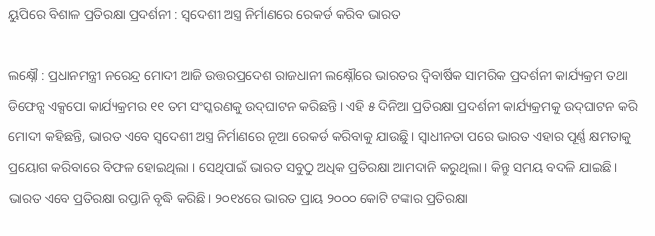ୟୁପିରେ ବିଶାଳ ପ୍ରତିରକ୍ଷା ପ୍ରଦର୍ଶନୀ : ସ୍ୱଦେଶୀ ଅସ୍ତ୍ର ନିର୍ମାଣରେ ରେକର୍ଡ କରିବ ଭାରତ

ଲକ୍ଷ୍ନୌ : ପ୍ରଧାନମନ୍ତ୍ରୀ ନରେନ୍ଦ୍ର ମୋଦୀ ଆଜି ଉତ୍ତରପ୍ରଦେଶ ରାଜଧାନୀ ଲକ୍ଷ୍ନୌରେ ଭାରତର ଦ୍ବିବାର୍ଷିକ ସାମରିକ ପ୍ରଦର୍ଶନୀ କାର୍ଯ୍ୟକ୍ରମ ତଥା ଡିଫେନ୍ସ ଏକ୍ସପୋ କାର୍ଯ୍ୟକ୍ରମର ୧୧ ତମ ସଂସ୍କରଣକୁ ଉଦ୍‌ଘାଟନ କରିଛନ୍ତି। ଏହି ୫ ଦିନିଆ ପ୍ରତିରକ୍ଷା ପ୍ରଦର୍ଶନୀ କାର୍ଯ୍ୟକ୍ରମକୁ ଉଦ୍‌ଘାଟନ କରି ମୋଦୀ କହିଛନ୍ତି, ଭାରତ ଏବେ ସ୍ବଦେଶୀ ଅସ୍ତ୍ର ନିର୍ମାଣରେ ନୂଆ ରେକର୍ଡ କରିବାକୁ ଯାଉଛିୁ। ସ୍ବାଧୀନତା ପରେ ଭାରତ ଏହାର ପୂର୍ଣ୍ଣ କ୍ଷମତାକୁ ପ୍ରୟୋଗ କରିବାରେ ବିଫଳ ହୋଇଥିଲା । ସେଥିପାଇଁ ଭାରତ ସବୁଠୁ ଅଧିକ ପ୍ରତିରକ୍ଷା ଆମଦାନି କରୁଥିଲା। କିନ୍ତୁ ସମୟ ବଦଳି ଯାଇଛି। ଭାରତ ଏବେ ପ୍ରତିରକ୍ଷା ରପ୍ତାନି ବୃଦ୍ଧି କରିଛି। ୨୦୧୪ରେ ଭାରତ ପ୍ରାୟ ୨୦୦୦ କୋଟି ଟଙ୍କାର ପ୍ରତିରକ୍ଷା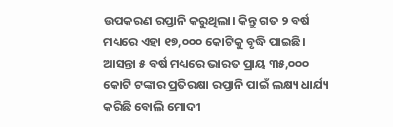ଉପକରଣ ରପ୍ତାନି କରୁଥିଲା। କିନ୍ତୁ ଗତ ୨ ବର୍ଷ ମଧ୍ୟରେ ଏହା ୧୭,୦୦୦ କୋଟିକୁ ବୃଦ୍ଧି ପାଇଛି। ଆସନ୍ତା ୫ ବର୍ଷ ମଧ୍ୟରେ ଭାରତ ପ୍ରାୟ ୩୫,୦୦୦ କୋଟି ଟଙ୍କାର ପ୍ରତିରକ୍ଷା ରପ୍ତାନି ପାଇଁ ଲକ୍ଷ୍ୟ ଧାର୍ଯ୍ୟ କରିଛି ବୋଲି ମୋଦୀ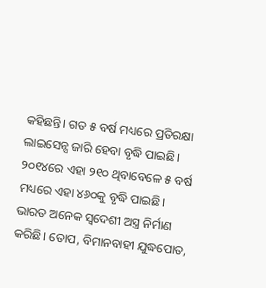କହିଛନ୍ତି। ଗତ ୫ ବର୍ଷ ମଧ୍ୟରେ ପ୍ରତିରକ୍ଷା ଲାଇସେନ୍ସ ଜାରି ହେବା ବୃଦ୍ଧି ପାଇଛି। ୨୦୧୪ରେ ଏହା ୨୧୦ ଥିବାବେଳେ ୫ ବର୍ଷ ମଧ୍ୟରେ ଏହା ୪୬୦କୁ ବୃଦ୍ଧି ପାଇଛି। ଭାରତ ଅନେକ ସ୍ବ‌ଦେଶୀ ଅସ୍ତ୍ର ନିର୍ମାଣ କରିଛି। ତୋପ, ବିମାନବାହୀ ଯୁଦ୍ଧପୋତ,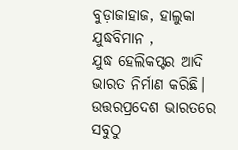ବୁଡ଼ାଜାହାଜ, ହାଲୁକା ଯୁଦ୍ଧବିମାନ , ଯୁଦ୍ଧ ‌ହେଲିକପ୍ଟର ଆଦି ଭାରତ ନିର୍ମାଣ କରିଛି। ଉତ୍ତରପ୍ରଦେଶ ଭାରତରେ ସବୁଠୁ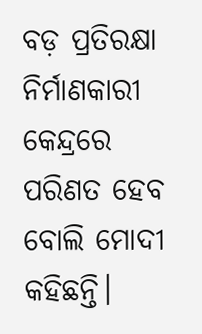ବଡ଼ ପ୍ରତିରକ୍ଷା ନିର୍ମାଣକାରୀ କେନ୍ଦ୍ରରେ ପରିଣତ ହେବ ବୋଲି ମୋଦୀ କହିଛନ୍ତି।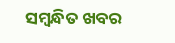ସମ୍ବନ୍ଧିତ ଖବର